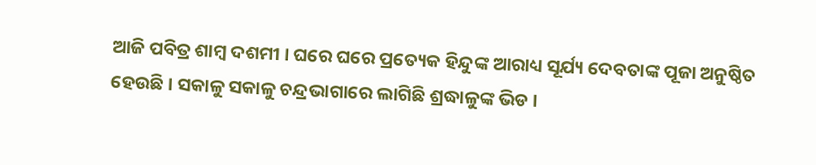ଆଜି ପବିତ୍ର ଶାମ୍ବ ଦଶମୀ । ଘରେ ଘରେ ପ୍ରତ୍ୟେକ ହିନ୍ଦୁଙ୍କ ଆରାଧ୍ୟ ସୂର୍ଯ୍ୟ ଦେବତାଙ୍କ ପୂଜା ଅନୁଷ୍ଠିତ ହେଉଛି । ସକାଳୁ ସକାଳୁ ଚନ୍ଦ୍ରଭାଗାରେ ଲାଗିଛି ଶ୍ରଦ୍ଧାଳୁଙ୍କ ଭିଡ ।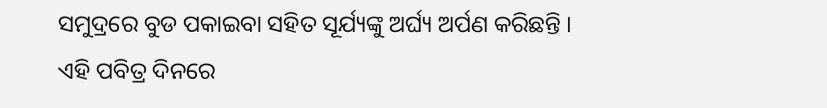ସମୁଦ୍ରରେ ବୁଡ ପକାଇବା ସହିତ ସୂର୍ଯ୍ୟଙ୍କୁ ଅର୍ଘ୍ୟ ଅର୍ପଣ କରିଛନ୍ତି । ଏହି ପବିତ୍ର ଦିନରେ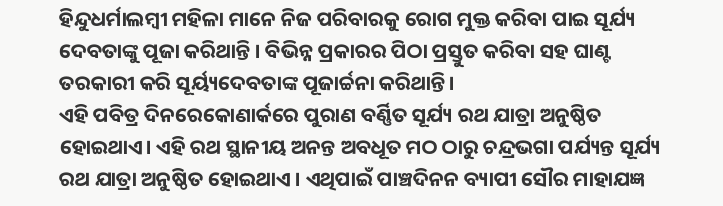ହିନ୍ଦୁଧର୍ମାଲମ୍ବୀ ମହିଳା ମାନେ ନିଜ ପରିବାରକୁ ରୋଗ ମୁକ୍ତ କରିବା ପାଇ ସୂର୍ଯ୍ୟ ଦେବତାଙ୍କୁ ପୂଜା କରିଥାନ୍ତି । ବିଭିନ୍ନ ପ୍ରକାରର ପିଠା ପ୍ରସ୍ତୁତ କରିବା ସହ ଘାଣ୍ଟ ତରକାରୀ କରି ସୂର୍ୟ୍ୟଦେବତାଙ୍କ ପୂଜାର୍ଚ୍ଚନା କରିଥାନ୍ତି।
ଏହି ପବିତ୍ର ଦିନରେକୋଣାର୍କରେ ପୁରାଣ ବର୍ଣ୍ଣିତ ସୂର୍ଯ୍ୟ ରଥ ଯାତ୍ରା ଅନୁଷ୍ଠିତ ହୋଇଥାଏ। ଏହି ରଥ ସ୍ଥାନୀୟ ଅନନ୍ତ ଅବଧୂତ ମଠ ଠାରୁ ଚନ୍ଦ୍ରଭଗା ପର୍ଯ୍ୟନ୍ତ ସୂର୍ଯ୍ୟ ରଥ ଯାତ୍ରା ଅନୁଷ୍ଠିତ ହୋଇଥାଏ । ଏଥିପାଇଁ ପାଞ୍ଚଦିନନ ବ୍ୟାପୀ ସୌର ମାହାଯଜ୍ଞ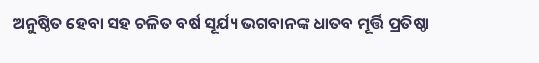ଅନୁଷ୍ଠିତ ହେବା ସହ ଚଳିତ ବର୍ଷ ସୂର୍ଯ୍ୟ ଭଗବାନଙ୍କ ଧାତବ ମୂର୍ତ୍ତି ପ୍ରତିଷ୍ଠା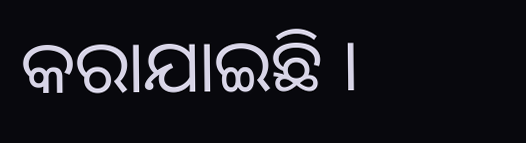କରାଯାଇଛି ।